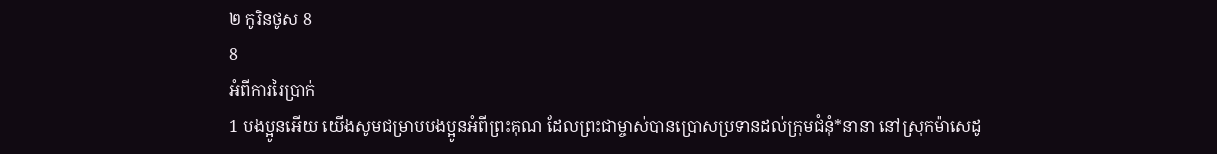២ កូរិនថូស 8
8
អំពីការរៃប្រាក់
1 បងប្អូនអើយ យើងសូមជម្រាបបងប្អូនអំពីព្រះគុណ ដែលព្រះជាម្ចាស់បានប្រោសប្រទានដល់ក្រុមជំនុំ*នានា នៅស្រុកម៉ាសេដូ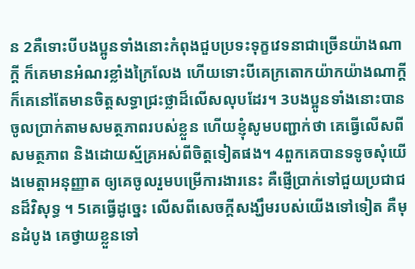ន 2គឺទោះបីបងប្អូនទាំងនោះកំពុងជួបប្រទះទុក្ខវេទនាជាច្រើនយ៉ាងណាក្ដី ក៏គេមានអំណរខ្លាំងក្រៃលែង ហើយទោះបីគេក្រតោកយ៉ាកយ៉ាងណាក្ដី ក៏គេនៅតែមានចិត្តសទ្ធាជ្រះថ្លាដ៏លើសលុបដែរ។ 3បងប្អូនទាំងនោះបានចូលប្រាក់តាមសមត្ថភាពរបស់ខ្លួន ហើយខ្ញុំសូមបញ្ជាក់ថា គេធ្វើលើសពីសមត្ថភាព និងដោយស្ម័គ្រអស់ពីចិត្តទៀតផង។ 4ពួកគេបានទទូចសុំយើងមេត្តាអនុញ្ញាត ឲ្យគេចូលរួមបម្រើការងារនេះ គឺផ្ញើប្រាក់ទៅជួយប្រជាជនដ៏វិសុទ្ធ ។ 5គេធ្វើដូច្នេះ លើសពីសេចក្ដីសង្ឃឹមរបស់យើងទៅទៀត គឺមុនដំបូង គេថ្វាយខ្លួនទៅ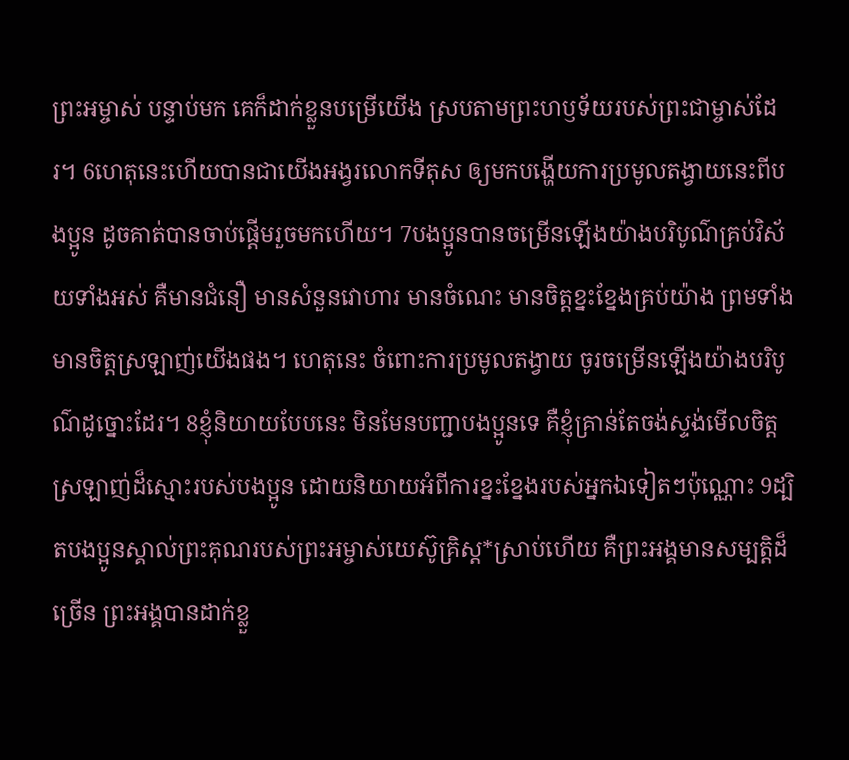ព្រះអម្ចាស់ បន្ទាប់មក គេក៏ដាក់ខ្លួនបម្រើយើង ស្របតាមព្រះហឫទ័យរបស់ព្រះជាម្ចាស់ដែរ។ 6ហេតុនេះហើយបានជាយើងអង្វរលោកទីតុស ឲ្យមកបង្ហើយការប្រមូលតង្វាយនេះពីបងប្អូន ដូចគាត់បានចាប់ផ្ដើមរួចមកហើយ។ 7បងប្អូនបានចម្រើនឡើងយ៉ាងបរិបូណ៌គ្រប់វិស័យទាំងអស់ គឺមានជំនឿ មានសំនួនវោហារ មានចំណេះ មានចិត្តខ្នះខ្នែងគ្រប់យ៉ាង ព្រមទាំងមានចិត្តស្រឡាញ់យើងផង។ ហេតុនេះ ចំពោះការប្រមូលតង្វាយ ចូរចម្រើនឡើងយ៉ាងបរិបូណ៌ដូច្នោះដែរ។ 8ខ្ញុំនិយាយបែបនេះ មិនមែនបញ្ជាបងប្អូនទេ គឺខ្ញុំគ្រាន់តែចង់ស្ទង់មើលចិត្តស្រឡាញ់ដ៏ស្មោះរបស់បងប្អូន ដោយនិយាយអំពីការខ្នះខ្នែងរបស់អ្នកឯទៀតៗប៉ុណ្ណោះ 9ដ្បិតបងប្អូនស្គាល់ព្រះគុណរបស់ព្រះអម្ចាស់យេស៊ូគ្រិស្ត*ស្រាប់ហើយ គឺព្រះអង្គមានសម្បត្តិដ៏ច្រើន ព្រះអង្គបានដាក់ខ្លួ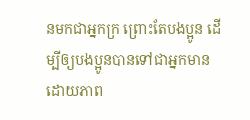នមកជាអ្នកក្រ ព្រោះតែបងប្អូន ដើម្បីឲ្យបងប្អូនបានទៅជាអ្នកមានដោយភាព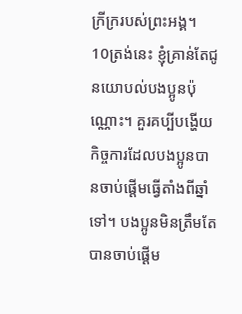ក្រីក្ររបស់ព្រះអង្គ។
10ត្រង់នេះ ខ្ញុំគ្រាន់តែជូនយោបល់បងប្អូនប៉ុណ្ណោះ។ គួរគប្បីបង្ហើយកិច្ចការដែលបងប្អូនបានចាប់ផ្ដើមធ្វើតាំងពីឆ្នាំទៅ។ បងប្អូនមិនត្រឹមតែបានចាប់ផ្ដើម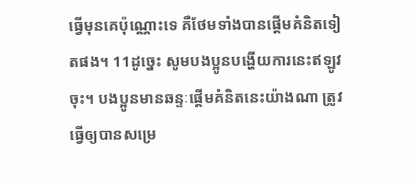ធ្វើមុនគេប៉ុណ្ណោះទេ គឺថែមទាំងបានផ្ដើមគំនិតទៀតផង។ 11ដូច្នេះ សូមបងប្អូនបង្ហើយការនេះឥឡូវចុះ។ បងប្អូនមានឆន្ទៈផ្ដើមគំនិតនេះយ៉ាងណា ត្រូវធ្វើឲ្យបានសម្រេ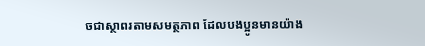ចជាស្ថាពរតាមសមត្ថភាព ដែលបងប្អូនមានយ៉ាង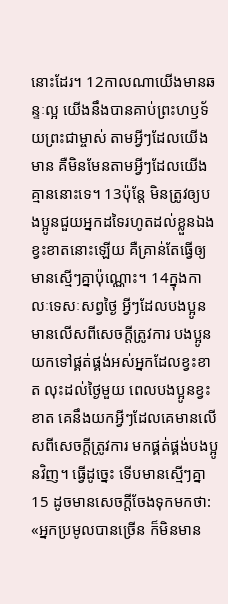នោះដែរ។ 12កាលណាយើងមានឆន្ទៈល្អ យើងនឹងបានគាប់ព្រះហឫទ័យព្រះជាម្ចាស់ តាមអ្វីៗដែលយើងមាន គឺមិនមែនតាមអ្វីៗដែលយើងគ្មាននោះទេ។ 13ប៉ុន្តែ មិនត្រូវឲ្យបងប្អូនជួយអ្នកដទៃរហូតដល់ខ្លួនឯងខ្វះខាតនោះឡើយ គឺគ្រាន់តែធ្វើឲ្យមានស្មើៗគ្នាប៉ុណ្ណោះ។ 14ក្នុងកាលៈទេសៈសព្វថ្ងៃ អ្វីៗដែលបងប្អូនមានលើសពីសេចក្ដីត្រូវការ បងប្អូនយកទៅផ្គត់ផ្គង់អស់អ្នកដែលខ្វះខាត លុះដល់ថ្ងៃមួយ ពេលបងប្អូនខ្វះខាត គេនឹងយកអ្វីៗដែលគេមានលើសពីសេចក្ដីត្រូវការ មកផ្គត់ផ្គង់បងប្អូនវិញ។ ធ្វើដូច្នេះ ទើបមានស្មើៗគ្នា 15 ដូចមានសេចក្ដីចែងទុកមកថា: «អ្នកប្រមូលបានច្រើន ក៏មិនមាន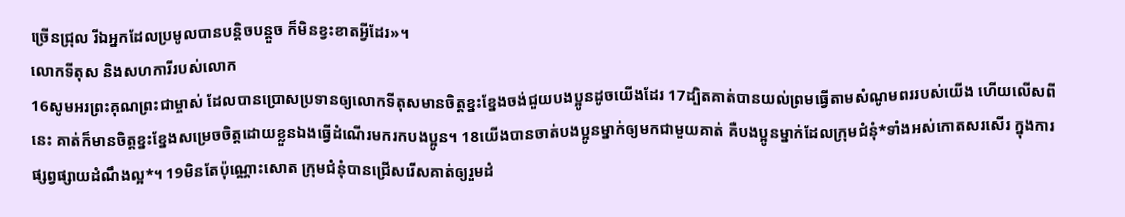ច្រើនជ្រុល រីឯអ្នកដែលប្រមូលបានបន្តិចបន្តួច ក៏មិនខ្វះខាតអ្វីដែរ»។
លោកទីតុស និងសហការីរបស់លោក
16សូមអរព្រះគុណព្រះជាម្ចាស់ ដែលបានប្រោសប្រទានឲ្យលោកទីតុសមានចិត្តខ្នះខ្នែងចង់ជួយបងប្អូនដូចយើងដែរ 17ដ្បិតគាត់បានយល់ព្រមធ្វើតាមសំណូមពររបស់យើង ហើយលើសពីនេះ គាត់ក៏មានចិត្តខ្នះខ្នែងសម្រេចចិត្តដោយខ្លួនឯងធ្វើដំណើរមករកបងប្អូន។ 18យើងបានចាត់បងប្អូនម្នាក់ឲ្យមកជាមួយគាត់ គឺបងប្អូនម្នាក់ដែលក្រុមជំនុំ*ទាំងអស់កោតសរសើរ ក្នុងការផ្សព្វផ្សាយដំណឹងល្អ*។ 19មិនតែប៉ុណ្ណោះសោត ក្រុមជំនុំបានជ្រើសរើសគាត់ឲ្យរួមដំ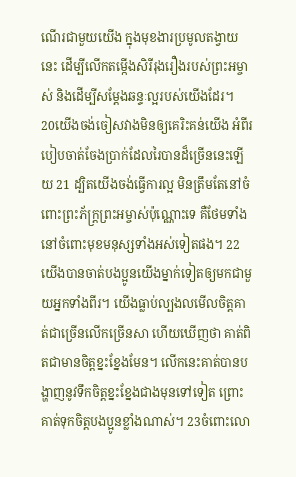ណើរជាមួយយើង ក្នុងមុខងារប្រមូលតង្វាយនេះ ដើម្បីលើកតម្កើងសិរីរុងរឿងរបស់ព្រះអម្ចាស់ និងដើម្បីសម្តែងឆន្ទៈល្អរបស់យើងដែរ។
20យើងចង់ចៀសវាងមិនឲ្យគេរិះគន់យើង អំពីរបៀបចាត់ចែងប្រាក់ដែលរៃបានដ៏ច្រើននេះឡើយ 21 ដ្បិតយើងចង់ធ្វើការល្អ មិនត្រឹមតែនៅចំពោះព្រះភ័ក្ត្រព្រះអម្ចាស់ប៉ុណ្ណោះទេ គឺថែមទាំងនៅចំពោះមុខមនុស្សទាំងអស់ទៀតផង។ 22យើងបានចាត់បងប្អូនយើងម្នាក់ទៀតឲ្យមកជាមួយអ្នកទាំងពីរ។ យើងធ្លាប់ល្បងលមើលចិត្តគាត់ជាច្រើនលើកច្រើនសា ហើយឃើញថា គាត់ពិតជាមានចិត្តខ្នះខ្នែងមែន។ លើកនេះគាត់បានបង្ហាញនូវទឹកចិត្តខ្នះខ្នែងជាងមុនទៅទៀត ព្រោះគាត់ទុកចិត្តបងប្អូនខ្លាំងណាស់។ 23ចំពោះលោ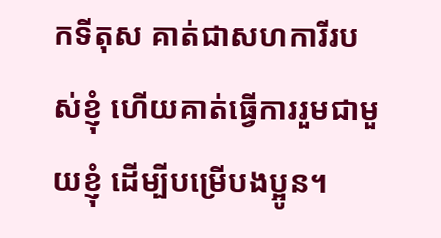កទីតុស គាត់ជាសហការីរបស់ខ្ញុំ ហើយគាត់ធ្វើការរួមជាមួយខ្ញុំ ដើម្បីបម្រើបងប្អូន។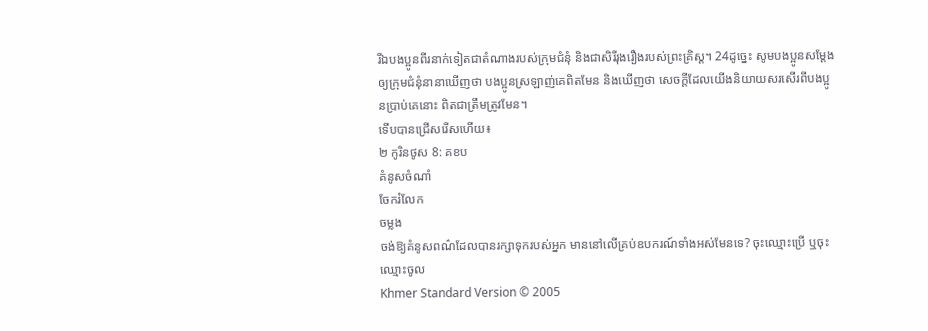រីឯបងប្អូនពីរនាក់ទៀតជាតំណាងរបស់ក្រុមជំនុំ និងជាសិរីរុងរឿងរបស់ព្រះគ្រិស្ត។ 24ដូច្នេះ សូមបងប្អូនសម្តែងឲ្យក្រុមជំនុំនានាឃើញថា បងប្អូនស្រឡាញ់គេពិតមែន និងឃើញថា សេចក្ដីដែលយើងនិយាយសរសើរពីបងប្អូនប្រាប់គេនោះ ពិតជាត្រឹមត្រូវមែន។
ទើបបានជ្រើសរើសហើយ៖
២ កូរិនថូស 8: គខប
គំនូសចំណាំ
ចែករំលែក
ចម្លង
ចង់ឱ្យគំនូសពណ៌ដែលបានរក្សាទុករបស់អ្នក មាននៅលើគ្រប់ឧបករណ៍ទាំងអស់មែនទេ? ចុះឈ្មោះប្រើ ឬចុះឈ្មោះចូល
Khmer Standard Version © 2005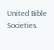United Bible Societies.